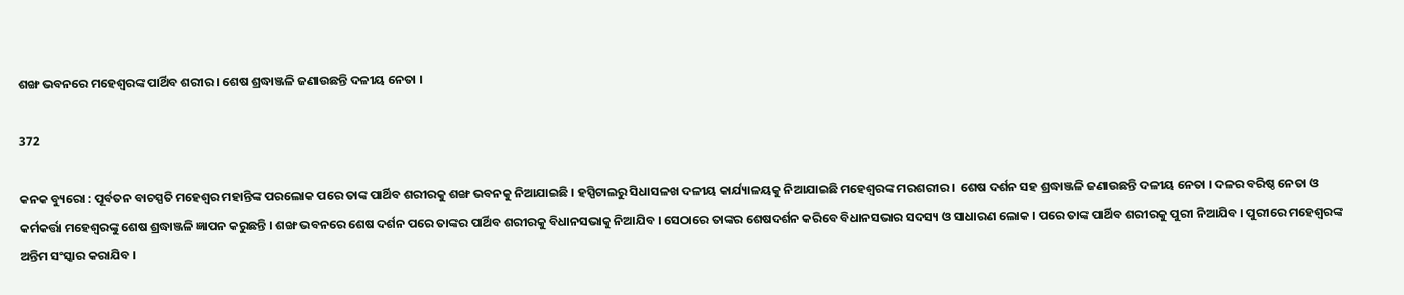ଶଙ୍ଖ ଭବନରେ ମହେଶ୍ୱରଙ୍କ ପାର୍ଥିବ ଶରୀର । ଶେଷ ଶ୍ରଦ୍ଧାଞ୍ଜଳି ଜଣାଉଛନ୍ତି ଦଳୀୟ ନେତା ।

372

କନକ ବ୍ୟୁରୋ : ପୂର୍ବତନ ବାଚସ୍ପତି ମହେଶ୍ୱର ମହାନ୍ତିଙ୍କ ପରଲୋକ ପରେ ତାଙ୍କ ପାର୍ଥିବ ଶରୀରକୁ ଶଙ୍ଖ ଭବନକୁ ନିଆଯାଇଛି । ହସ୍ପିଟାଲରୁ ସିଧାସଳଖ ଦଳୀୟ କାର୍ଯ୍ୟାଳୟକୁ ନିଆଯାଇଛି ମହେଶ୍ୱରଙ୍କ ମରଶରୀର ।  ଶେଷ ଦର୍ଶନ ସହ ଶ୍ରଦ୍ଧାଞ୍ଜଳି ଜଣାଉଛନ୍ତି ଦଳୀୟ ନେତା । ଦଳର ବରିଷ୍ଠ ନେତା ଓ କର୍ମକର୍ତ୍ତା ମହେଶ୍ୱରଙ୍କୁ ଶେଷ ଶ୍ରଦ୍ଧାଞ୍ଜଳି ଜ୍ଞାପନ କରୁଛନ୍ତି । ଶଙ୍ଖ ଭବନରେ ଶେଷ ଦର୍ଶନ ପରେ ତାଙ୍କର ପାର୍ଥିବ ଶରୀରକୁ ବିଧାନସଭାକୁ ନିଆଯିବ । ସେଠାରେ ତାଙ୍କର ଶେଷଦର୍ଶନ କରିବେ ବିଧାନସଭାର ସଦସ୍ୟ ଓ ସାଧାରଣ ଲୋକ । ପରେ ତାଙ୍କ ପାର୍ଥିବ ଶରୀରକୁ ପୁରୀ ନିଆଯିବ । ପୁରୀରେ ମହେଶ୍ୱରଙ୍କ ଅନ୍ତିମ ସଂସ୍କାର କରାଯିବ ।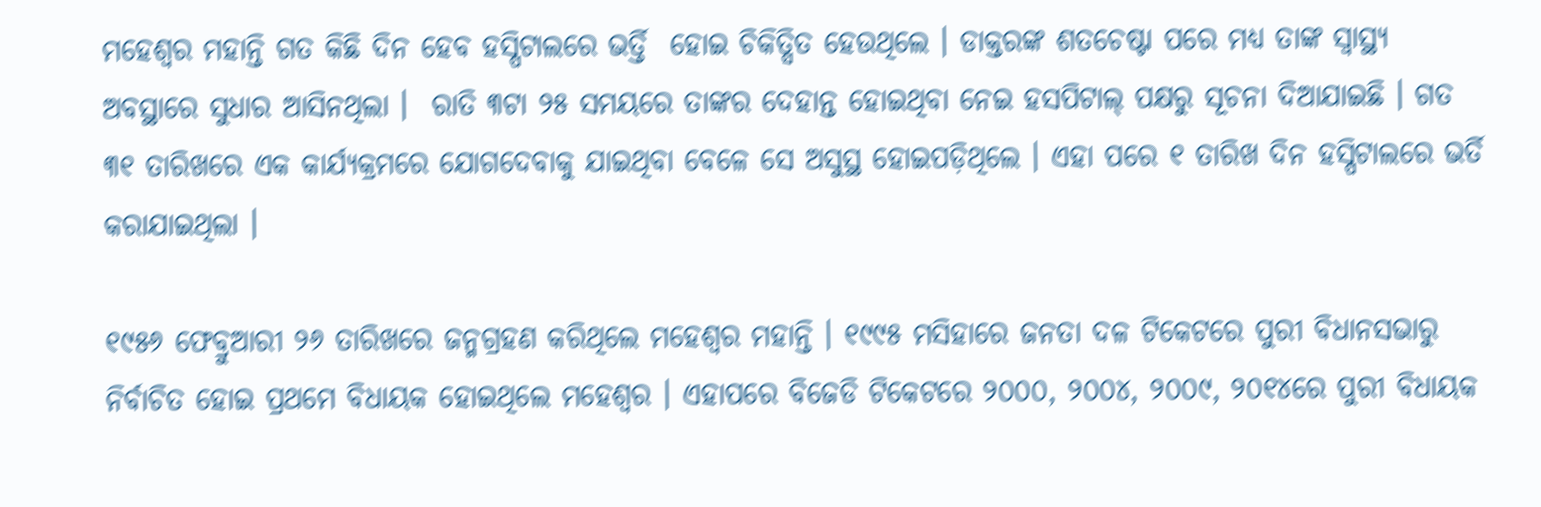ମହେଶ୍ୱର ମହାନ୍ତି ଗତ କିଛି ଦିନ ହେବ ହସ୍ପିଟାଲରେ ଭର୍ତ୍ତି  ହୋଇ ଚିକିତ୍ସିତ ହେଉଥିଲେ । ଡାକ୍ତରଙ୍କ ଶତଚେଷ୍ଟା ପରେ ମଧ୍ୟ ତାଙ୍କ ସ୍ୱାସ୍ଥ୍ୟ ଅବସ୍ଥାରେ ସୁଧାର ଆସିନଥିଲା ।  ରାତି ୩ଟା ୨୫ ସମୟରେ ତାଙ୍କର ଦେହାନ୍ତ ହୋଇଥିବା ନେଇ ହସପିଟାଲ୍ ପକ୍ଷରୁ ସୂଚନା ଦିଆଯାଇଛି । ଗତ ୩୧ ତାରିଖରେ ଏକ କାର୍ଯ୍ୟକ୍ରମରେ ଯୋଗଦେବାକୁ ଯାଇଥିବା ବେଳେ ସେ ଅସୁସ୍ଥ ହୋଇପଡ଼ିଥିଲେ । ଏହା ପରେ ୧ ତାରିଖ ଦିନ ହସ୍ପିଟାଲରେ ଭର୍ତି କରାଯାଇଥିଲା ।

୧୯୫୬ ଫେବ୍ରୁଆରୀ ୨୬ ତାରିଖରେ ଜନ୍ମଗ୍ରହଣ କରିଥିଲେ ମହେଶ୍ୱର ମହାନ୍ତି । ୧୯୯୫ ମସିହାରେ ଜନତା ଦଳ ଟିକେଟରେ ପୁରୀ ବିଧାନସଭାରୁ ନିର୍ବାଚିତ ହୋଇ ପ୍ରଥମେ ବିଧାୟକ ହୋଇଥିଲେ ମହେଶ୍ୱର । ଏହାପରେ ବିଜେଡି ଟିକେଟରେ ୨୦୦୦, ୨୦୦୪, ୨୦୦୯, ୨୦୧୪ରେ ପୁରୀ ବିଧାୟକ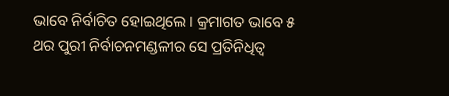ଭାବେ ନିର୍ବାଚିତ ହୋଇଥିଲେ । କ୍ରମାଗତ ଭାବେ ୫ ଥର ପୁରୀ ନିର୍ବାଚନମଣ୍ଡଳୀର ସେ ପ୍ରତିନିଧିତ୍ୱ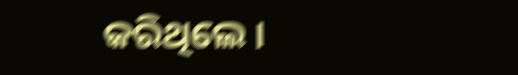କରିଥିଲେ ।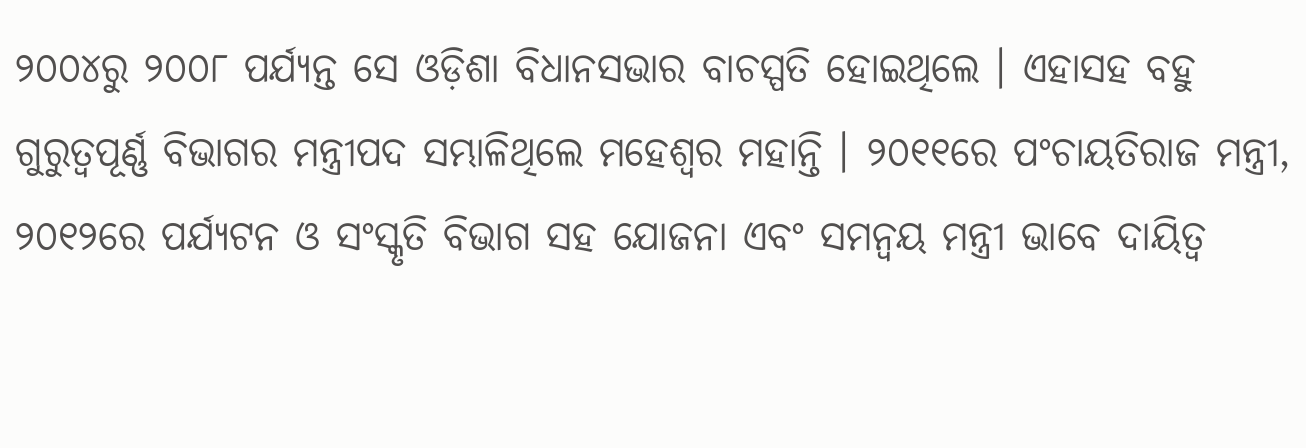୨୦୦୪ରୁ ୨୦୦୮ ପର୍ଯ୍ୟନ୍ତ ସେ ଓଡ଼ିଶା ବିଧାନସଭାର ବାଚସ୍ପତି ହୋଇଥିଲେ । ଏହାସହ ବହୁ ଗୁରୁତ୍ୱପୂର୍ଣ୍ଣ ବିଭାଗର ମନ୍ତ୍ରୀପଦ ସମ୍ଭାଳିଥିଲେ ମହେଶ୍ୱର ମହାନ୍ତି । ୨୦୧୧ରେ ପଂଚାୟତିରାଜ ମନ୍ତ୍ରୀ, ୨୦୧୨ରେ ପର୍ଯ୍ୟଟନ ଓ ସଂସ୍କୃତି ବିଭାଗ ସହ ଯୋଜନା ଏବଂ ସମନ୍ୱୟ ମନ୍ତ୍ରୀ ଭାବେ ଦାୟିତ୍ୱ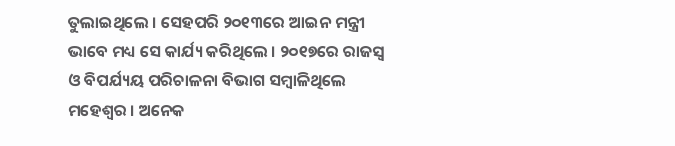ତୁଲାଇଥିଲେ । ସେହପରି ୨୦୧୩ରେ ଆଇନ ମନ୍ତ୍ରୀ ଭାବେ ମଧ୍ୟ ସେ କାର୍ଯ୍ୟ କରିଥିଲେ । ୨୦୧୭ରେ ରାଜସ୍ୱ ଓ ବିପର୍ଯ୍ୟୟ ପରିଚାଳନା ବିଭାଗ ସମ୍ବାଳିଥିଲେ ମହେଶ୍ୱର । ଅନେକ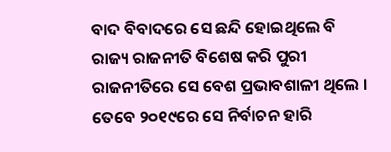ବାଦ ବିବାଦରେ ସେ ଛନ୍ଦି ହୋଇଥିଲେ ବି ରାଜ୍ୟ ରାଜନୀତି ବିଶେଷ କରି ପୁରୀ ରାଜନୀତିରେ ସେ ବେଶ ପ୍ରଭାବଶାଳୀ ଥିଲେ । ତେବେ ୨୦୧୯ରେ ସେ ନିର୍ବାଚନ ହାରି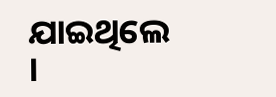ଯାଇଥିଲେ ।